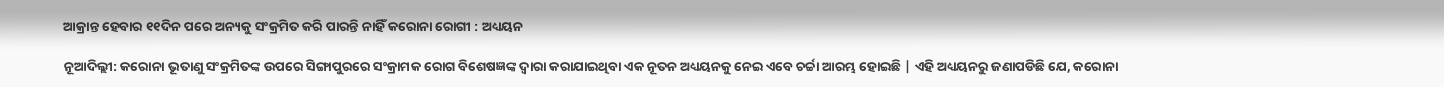ଆକ୍ରାନ୍ତ ହେବାର ୧୧ଦିନ ପରେ ଅନ୍ୟକୁ ସଂକ୍ରମିତ କରି ପାରନ୍ତି ନାହିଁ କରୋନା ରୋଗୀ : ଅଧ୍ୟୟନ

ନୂଆଦିଲ୍ଲୀ: କରୋନା ଭୂତାଣୁ ସଂକ୍ରମିତଙ୍କ ଉପରେ ସିଙ୍ଗାପୁରରେ ସଂକ୍ରାମକ ରୋଗ ବିଶେଷଜ୍ଞଙ୍କ ଦ୍ୱାରା କରାଯାଇଥିବା ଏକ ନୂତନ ଅଧ୍ୟୟନକୁ ନେଇ ଏବେ ଚର୍ଚ୍ଚା ଆରମ୍ଭ ହୋଇଛି | ଏହି ଅଧ୍ୟୟନରୁ ଜଣାପଡିଛି ଯେ, କରୋନା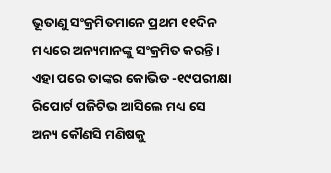ଭୂତାଣୁ ସଂକ୍ରମିତମାନେ ପ୍ରଥମ ୧୧ଦିନ ମଧ୍ୟରେ ଅନ୍ୟମାନଙ୍କୁ ସଂକ୍ରମିତ କରନ୍ତି। ଏହା ପରେ ତାଙ୍କର କୋଭିଡ -୧୯ପରୀକ୍ଷା ରିପୋର୍ଟ ପଜିଟିଭ ଆସିଲେ ମଧ୍ୟ ସେ ଅନ୍ୟ କୌଣସି ମଣିଷକୁ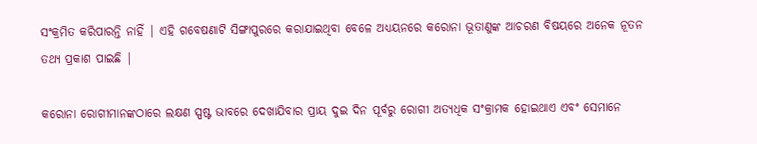ସଂକ୍ରମିତ କରିପାରନ୍ତି ନାହିଁ | ଏହି ଗବେଷଣାଟି ସିଙ୍ଗାପୁରରେ କରାଯାଇଥିବା ବେଳେ ଅଧ୍ୟୟନରେ କରୋନା ଭୂତାଣୁଙ୍କ ଆଚରଣ ବିଷୟରେ ଅନେକ ନୂତନ ତଥ୍ୟ ପ୍ରକାଶ ପାଇଛି |

କରୋନା ରୋଗୀମାନଙ୍କଠାରେ ଲକ୍ଷଣ ସ୍ପଷ୍ଟ ଭାବରେ ଦେଖାଯିବାର ପ୍ରାୟ ଦୁଇ ଦିନ ପୂର୍ବରୁ ରୋଗୀ ଅତ୍ୟଧିକ ସଂକ୍ରାମକ ହୋଇଥାଏ ଏବଂ ସେମାନେ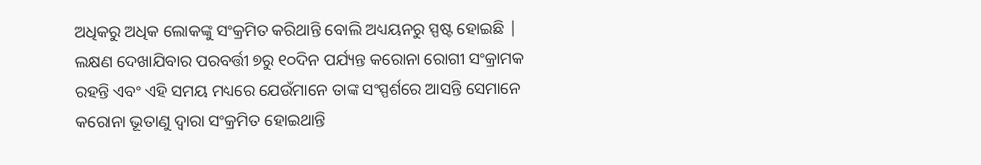ଅଧିକରୁ ଅଧିକ ଲୋକଙ୍କୁ ସଂକ୍ରମିତ କରିଥାନ୍ତି ବୋଲି ଅଧ୍ୟୟନରୁ ସ୍ପଷ୍ଟ ହୋଇଛି | ଲକ୍ଷଣ ଦେଖାଯିବାର ପରବର୍ତ୍ତୀ ୭ରୁ ୧୦ଦିନ ପର୍ଯ୍ୟନ୍ତ କରୋନା ରୋଗୀ ସଂକ୍ରାମକ ରହନ୍ତି ଏବଂ ଏହି ସମୟ ମଧ୍ୟରେ ଯେଉଁମାନେ ତାଙ୍କ ସଂସ୍ପର୍ଶରେ ଆସନ୍ତି ସେମାନେ କରୋନା ଭୂତାଣୁ ଦ୍ୱାରା ସଂକ୍ରମିତ ହୋଇଥାନ୍ତି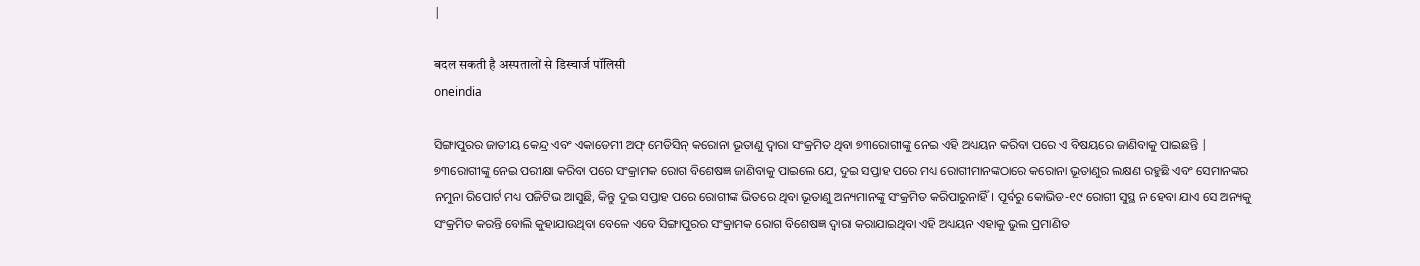|

बदल सकती है अस्पतालों से डिस्चार्ज पॉलिसी
oneindia

ସିଙ୍ଗାପୁରର ଜାତୀୟ କେନ୍ଦ୍ର ଏବଂ ଏକାଡେମୀ ଅଫ୍ ମେଡିସିନ୍ କରୋନା ଭୂତାଣୁ ଦ୍ୱାରା ସଂକ୍ରମିତ ଥିବା ୭୩ରୋଗୀଙ୍କୁ ନେଇ ଏହି ଅଧ୍ୟୟନ କରିବା ପରେ ଏ ବିଷୟରେ ଜାଣିବାକୁ ପାଇଛନ୍ତି | ୭୩ରୋଗୀଙ୍କୁ ନେଇ ପରୀକ୍ଷା କରିବା ପରେ ସଂକ୍ରାମକ ରୋଗ ବିଶେଷଜ୍ଞ ଜାଣିବାକୁ ପାଇଲେ ଯେ, ଦୁଇ ସପ୍ତାହ ପରେ ମଧ୍ୟ ରୋଗୀମାନଙ୍କଠାରେ କରୋନା ଭୂତାଣୁର ଲକ୍ଷଣ ରହୁଛି ଏବଂ ସେମାନଙ୍କର ନମୁନା ରିପୋର୍ଟ ମଧ୍ୟ ପଜିଟିଭ ଆସୁଛି, କିନ୍ତୁ ଦୁଇ ସପ୍ତାହ ପରେ ରୋଗୀଙ୍କ ଭିତରେ ଥିବା ଭୂତାଣୁ ଅନ୍ୟମାନଙ୍କୁ ସଂକ୍ରମିତ କରିପାରୁନାହିଁ। ପୂର୍ବରୁ କୋଭିଡ-୧୯ ରୋଗୀ ସୁସ୍ଥ ନ ହେବା ଯାଏ ସେ ଅନ୍ୟକୁ ସଂକ୍ରମିତ କରନ୍ତି ବୋଲି କୁହାଯାଉଥିବା ବେଳେ ଏବେ ସିଙ୍ଗାପୁରର ସଂକ୍ରାମକ ରୋଗ ବିଶେଷଜ୍ଞ ଦ୍ୱାରା କରାଯାଇଥିବା ଏହି ଅଧ୍ୟୟନ ଏହାକୁ ଭୁଲ ପ୍ରମାଣିତ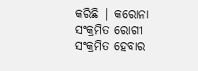କରିଛି | କରୋନା ସଂକ୍ରମିତ ରୋଗୀ ସଂକ୍ରମିତ ହେବାର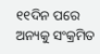୧୧ଦିନ ପରେ ଅନ୍ୟକୁ ସଂକ୍ରମିତ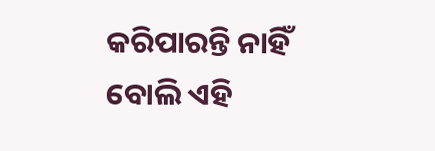କରିପାରନ୍ତି ନାହିଁ ବୋଲି ଏହି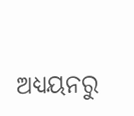ଅଧ୍ୟୟନରୁ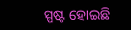ସ୍ପଷ୍ଟ ହୋଇଛି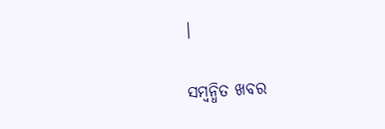|

ସମ୍ବନ୍ଧିତ ଖବର